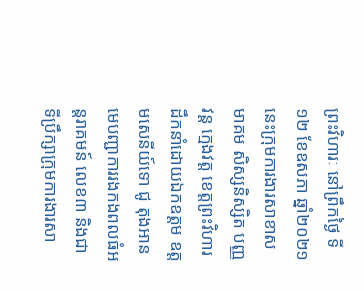ព្រះវិហារៈ នៅព្រឹកថ្ងៃ ទី១២ ខែឧសភា ឆ្នាំ២០២១នេះក្រុមការងារសាខាសមាគម សិស្សនិស្សិត បញ្ញវន្ត ក្មេងវត្ត ខេត្តព្រះវិហារ ដឹកនាំដោយឯកឧត្តម ឧត្តមសេនីយ៍ទោ ជូ តុងអាន មេបញ្ជាការរងកងពលធំអន្តរាគមន៍ លេខ៣ និងជាទីប្រឹក្សាក្រុមការងារសា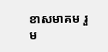ខាសមាគម រួម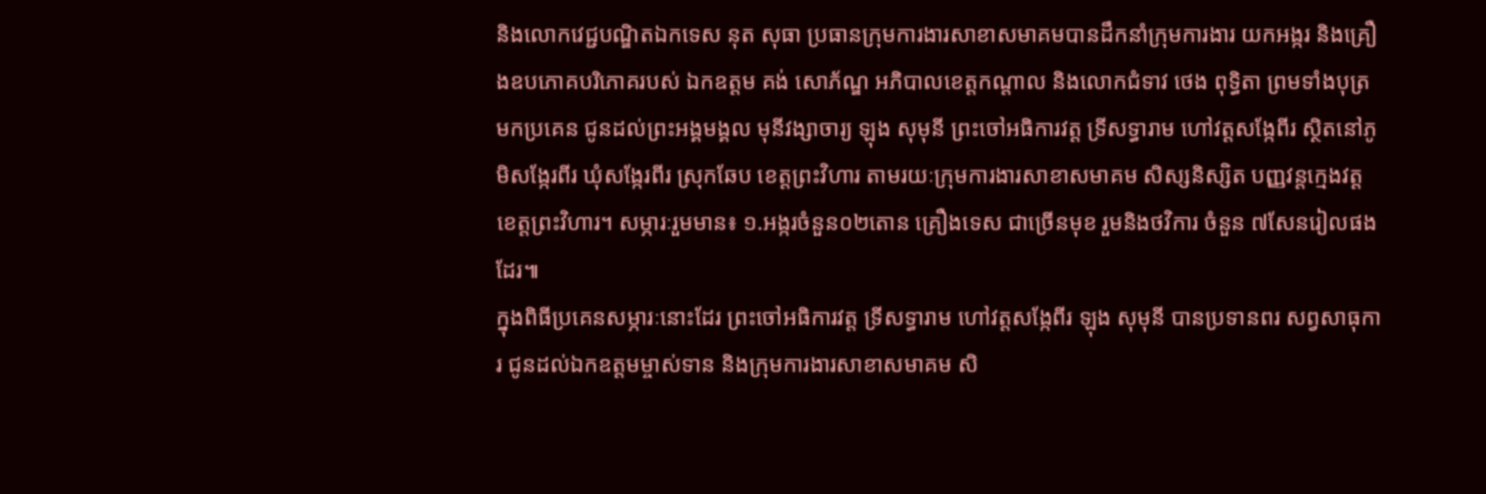និងលោកវេជ្ជបណ្ឌិតឯកទេស នុត សុធា ប្រធានក្រុមការងារសាខាសមាគមបានដឹកនាំក្រុមការងារ យកអង្ករ និងគ្រឿងឧបភោគបរិភោគរបស់ ឯកឧត្តម គង់ សោភ័ណ្ឌ អភិបាលខេត្តកណ្តាល និងលោកជំទាវ ថេង ពុទ្ធិតា ព្រមទាំងបុត្រ មកប្រគេន ជូនដល់ព្រះអង្គមង្គល មុនីវង្សាចារ្យ ឡុង សុមុនី ព្រះចៅអធិការវត្ត ទ្រីសទ្ធារាម ហៅវត្តសង្កែពីរ ស្ថិតនៅភូមិសង្កែរពីរ ឃុំសង្កែរពីរ ស្រុកឆែប ខេត្តព្រះវិហារ តាមរយៈក្រុមការងារសាខាសមាគម សិស្សនិស្សិត បញ្ញវន្តក្មេងវត្ត ខេត្តព្រះវិហារ។ សម្ភារៈរួមមាន៖ ១.អង្ករចំនួន០២តោន គ្រឿងទេស ជាច្រើនមុខ រួមនិងថវិការ ចំនួន ៧សែនរៀលផងដែរ៕
ក្នុងពិធីប្រគេនសម្ភារៈនោះដែរ ព្រះចៅអធិការវត្ត ទ្រីសទ្ធារាម ហៅវត្តសង្កែពីរ ឡុង សុមុនី បានប្រទានពរ សព្វសាធុការ ជូនដល់ឯកឧត្ដមម្ចាស់ទាន និងក្រុមការងារសាខាសមាគម សិ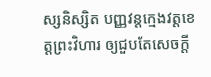ស្សនិស្សិត បញ្ញវន្តក្មេងវត្តខេត្តព្រះវិហារ ឲ្យជួបតែសេចក្ដី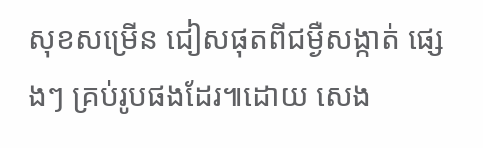សុខសម្រើន ជៀសផុតពីជម្ងឺសង្កាត់ ផ្សេងៗ គ្រប់រូបផងដែរ៕ដោយ សេង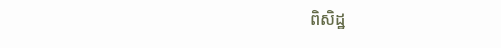ពិសិដ្ឋ